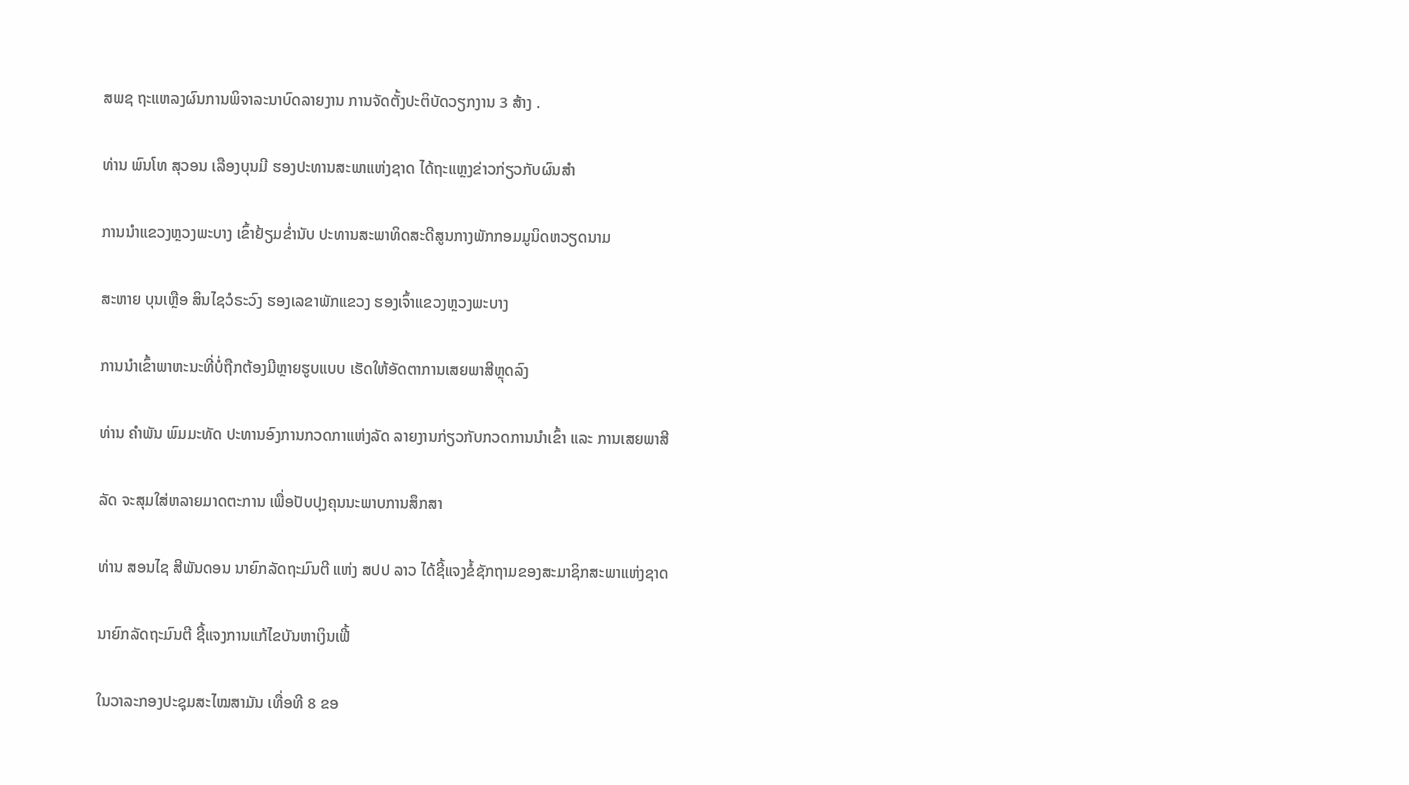ສພຊ ຖະແຫລງຜົນການພິຈາລະນາບົດລາຍງານ ການຈັດຕັ້ງປະຕິບັດວຽກງານ 3 ສ້າງ .

ທ່ານ ພົນໂທ ສຸວອນ ເລືອງບຸນມີ ຮອງປະທານສະພາແຫ່ງຊາດ ໄດ້ຖະແຫຼງຂ່າວກ່ຽວກັບຜົນສຳ

ການນໍາແຂວງຫຼວງພະບາງ ເຂົ້າຢ້ຽມຂໍ່ານັບ ປະທານສະພາທິດສະດີສູນກາງພັກກອມມູນິດຫວຽດນາມ

ສະຫາຍ ບຸນເຫຼືອ ສິນໄຊວໍຣະວົງ ຮອງເລຂາພັກແຂວງ ຮອງເຈົ້າແຂວງຫຼວງພະບາງ

ການນຳເຂົ້າພາຫະນະທີ່ບໍ່ຖືກຕ້ອງມີຫຼາຍຮູບແບບ ເຮັດໃຫ້ອັດຕາການເສຍພາສີຫຼຸດລົງ

ທ່ານ ຄຳພັນ ພົມມະທັດ ປະທານອົງການກວດກາແຫ່ງລັດ ລາຍງານກ່ຽວກັບກວດການນໍາເຂົ້າ ແລະ ການເສຍພາສີ

ລັດ ຈະສຸມໃສ່ຫລາຍມາດຕະການ ເພື່ອປັບປຸງຄຸນນະພາບການສຶກສາ

ທ່ານ ສອນໄຊ ສີພັນດອນ ນາຍົກລັດຖະມົນຕີ ແຫ່ງ ສປປ ລາວ ໄດ້ຊີ້ແຈງຂໍ້ຊັກຖາມຂອງສະມາຊິກສະພາແຫ່ງຊາດ

ນາຍົກລັດຖະມົນຕີ ຊີ້ແຈງການແກ້ໄຂບັນຫາເງິນເຟີ້

ໃນວາລະກອງປະຊຸມສະໄໝສາມັນ ເທື່ອທີ 8 ຂອ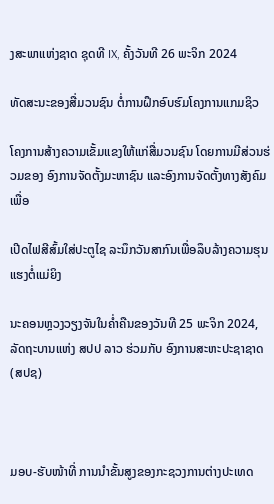ງສະພາແຫ່ງຊາດ ຊຸດທີ IX, ຄັ້ງວັນທີ 26 ພະຈິກ 2024

ທັດສະນະຂອງສື່ມວນຊົນ ຕໍ່ການຝຶກອົບຮົມໂຄງການແກມຊິວ

ໂຄງການສ້າງຄວາມເຂັ້ມແຂງໃຫ້ແກ່ສື່ມວນຊົນ ໂດຍການມີສ່ວນຮ່ວມຂອງ ອົງການຈັດຕັ້ງມະຫາຊົນ ແລະອົງການຈັດຕັ້ງທາງສັງຄົມເພື່ອ

ເປີດໄຟສີສົ້ມໃສ່ປະຕູໄຊ ລະນຶກວັນສາກົນເພື່ອລຶບລ້າງຄວາມຮຸນແຮງຕໍ່ແມ່ຍິງ

ນະຄອນຫຼວງວຽງຈັນໃນຄໍ່າຄືນຂອງວັນທີ 25 ພະຈິກ 2024, ລັດຖະບານແຫ່ງ ສປປ ລາວ ຮ່ວມກັບ ອົງການສະຫະປະຊາຊາດ (ສປຊ)



ມອບ-ຮັບໜ້າທີ່ ການນຳຂັ້ນສູງຂອງກະຊວງການຕ່າງປະເທດ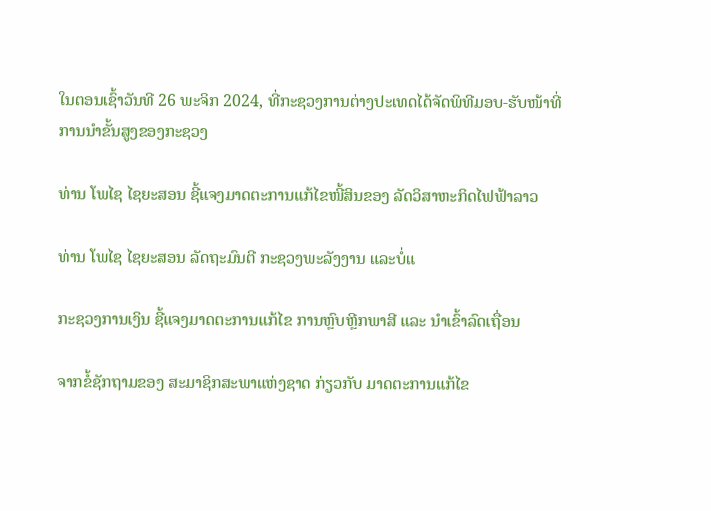ໃນຕອນເຊົ້າວັນທີ 26 ພະຈິກ 2024, ທີ່ກະຊວງການຕ່າງປະເທດໄດ້ຈັດພິທີມອບ-ຮັບໜ້າທີ່ ການນຳຂັ້ນສູງຂອງກະຊວງ

ທ່ານ ໂພໄຊ ໄຊຍະສອນ ຊີ້ແຈງມາດຕະການແກ້ໄຂໜີ້ສິນຂອງ ລັດວິສາຫະກິດໄຟຟ້າລາວ

ທ່ານ ໂພໄຊ ໄຊຍະສອນ ລັດຖະມົນຕີ ກະຊວງພະລັງງານ ແລະບໍ່ແ

ກະຊວງການເງິນ ຊີ້ແຈງມາດຕະການແກ້ໄຂ ການຫຼົບຫຼີກພາສີ ແລະ ນໍາເຂົ້າລົດເຖື່ອນ

ຈາກຂໍ້ຊັກຖາມຂອງ ສະມາຊິກສະພາແຫ່ງຊາດ ກ່ຽວກັບ ມາດຕະການແກ້ໄຂ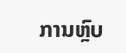ການຫຼົບ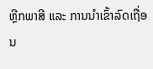ຫຼີກພາສີ ແລະ ການນໍາເຂົ້າລົດເຖື່ອນ